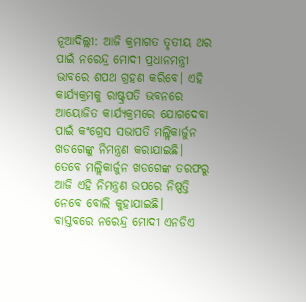ନୂଆଦିଲ୍ଲୀ: ଆଜି କ୍ରମାଗତ ତୃତୀୟ ଥର ପାଇଁ ନରେନ୍ଦ୍ର ମୋଦୀ ପ୍ରଧାନମନ୍ତ୍ରୀ ଭାବରେ ଶପଥ ଗ୍ରହଣ କରିବେ। ଏହି କାର୍ଯ୍ୟକ୍ରମକୁ ରାଷ୍ଟ୍ରପତି ଭବନରେ ଆୟୋଜିତ କାର୍ଯ୍ୟକ୍ରମରେ ଯୋଗଦେବା ପାଇଁ କଂଗ୍ରେସ ସଭାପତି ମଲ୍ଲିକାର୍ଜୁନ ଖଡଗେଙ୍କୁ ନିମନ୍ତ୍ରଣ କରାଯାଇଛି। ତେବେ ମଲ୍ଲିକାର୍ଜୁନ ଖଡଗେଙ୍କ ତରଫରୁ ଆଜି ଏହି ନିମନ୍ତ୍ରଣ ଉପରେ ନିଷ୍ପତ୍ତି ନେବେ ବୋଲି କୁହାଯାଇଛି।
ବାସ୍ତବରେ ନରେନ୍ଦ୍ର ମୋଦୀ ଏନଡିଏ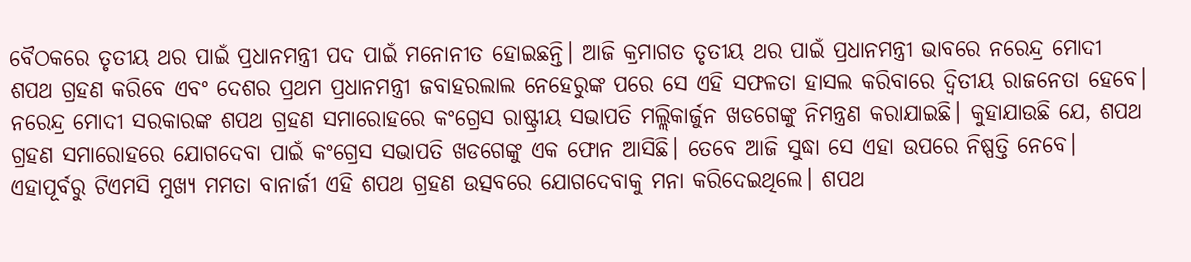ବୈଠକରେ ତୃତୀୟ ଥର ପାଇଁ ପ୍ରଧାନମନ୍ତ୍ରୀ ପଦ ପାଇଁ ମନୋନୀତ ହୋଇଛନ୍ତି। ଆଜି କ୍ରମାଗତ ତୃତୀୟ ଥର ପାଇଁ ପ୍ରଧାନମନ୍ତ୍ରୀ ଭାବରେ ନରେନ୍ଦ୍ର ମୋଦୀ ଶପଥ ଗ୍ରହଣ କରିବେ ଏବଂ ଦେଶର ପ୍ରଥମ ପ୍ରଧାନମନ୍ତ୍ରୀ ଜବାହରଲାଲ ନେହେରୁଙ୍କ ପରେ ସେ ଏହି ସଫଳତା ହାସଲ କରିବାରେ ଦ୍ୱିତୀୟ ରାଜନେତା ହେବେ।
ନରେନ୍ଦ୍ର ମୋଦୀ ସରକାରଙ୍କ ଶପଥ ଗ୍ରହଣ ସମାରୋହରେ କଂଗ୍ରେସ ରାଷ୍ଟ୍ରୀୟ ସଭାପତି ମଲ୍ଲିକାର୍ଜୁନ ଖଡଗେଙ୍କୁ ନିମନ୍ତ୍ରଣ କରାଯାଇଛି। କୁହାଯାଉଛି ଯେ, ଶପଥ ଗ୍ରହଣ ସମାରୋହରେ ଯୋଗଦେବା ପାଇଁ କଂଗ୍ରେସ ସଭାପତି ଖଡଗେଙ୍କୁ ଏକ ଫୋନ ଆସିଛି। ତେବେ ଆଜି ସୁଦ୍ଧା ସେ ଏହା ଉପରେ ନିଷ୍ପତ୍ତି ନେବେ। ଏହାପୂର୍ବରୁ ଟିଏମସି ମୁଖ୍ୟ ମମତା ବାନାର୍ଜୀ ଏହି ଶପଥ ଗ୍ରହଣ ଉତ୍ସବରେ ଯୋଗଦେବାକୁ ମନା କରିଦେଇଥିଲେ। ଶପଥ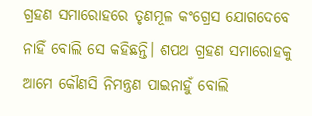ଗ୍ରହଣ ସମାରୋହରେ ତୃଣମୂଳ କଂଗ୍ରେସ ଯୋଗଦେବେ ନାହିଁ ବୋଲି ସେ କହିଛନ୍ତି। ଶପଥ ଗ୍ରହଣ ସମାରୋହକୁ ଆମେ କୌଣସି ନିମନ୍ତ୍ରଣ ପାଇନାହୁଁ ବୋଲି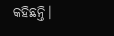କହିଛନ୍ତି।